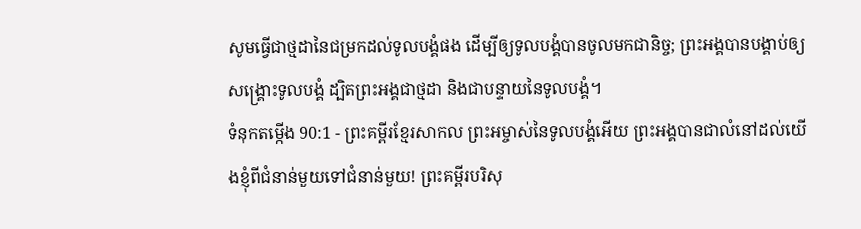សូមធ្វើជាថ្មដានៃជម្រកដល់ទូលបង្គំផង ដើម្បីឲ្យទូលបង្គំបានចូលមកជានិច្ច; ព្រះអង្គបានបង្គាប់ឲ្យសង្គ្រោះទូលបង្គំ ដ្បិតព្រះអង្គជាថ្មដា និងជាបន្ទាយនៃទូលបង្គំ។
ទំនុកតម្កើង 90:1 - ព្រះគម្ពីរខ្មែរសាកល ព្រះអម្ចាស់នៃទូលបង្គំអើយ ព្រះអង្គបានជាលំនៅដល់យើងខ្ញុំពីជំនាន់មួយទៅជំនាន់មួយ! ព្រះគម្ពីរបរិសុ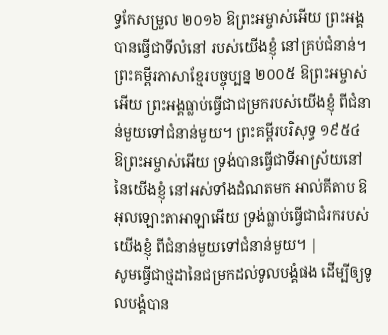ទ្ធកែសម្រួល ២០១៦ ឱព្រះអម្ចាស់អើយ ព្រះអង្គបានធ្វើជាទីលំនៅ របស់យើងខ្ញុំ នៅគ្រប់ជំនាន់។ ព្រះគម្ពីរភាសាខ្មែរបច្ចុប្បន្ន ២០០៥ ឱព្រះអម្ចាស់អើយ ព្រះអង្គធ្លាប់ធ្វើជាជម្រករបស់យើងខ្ញុំ ពីជំនាន់មួយទៅជំនាន់មួយ។ ព្រះគម្ពីរបរិសុទ្ធ ១៩៥៤ ឱព្រះអម្ចាស់អើយ ទ្រង់បានធ្វើជាទីអាស្រ័យនៅនៃយើងខ្ញុំ នៅអស់ទាំងដំណតមក អាល់គីតាប ឱអុលឡោះតាអាឡាអើយ ទ្រង់ធ្លាប់ធ្វើជាជំរករបស់យើងខ្ញុំ ពីជំនាន់មួយទៅជំនាន់មួយ។ |
សូមធ្វើជាថ្មដានៃជម្រកដល់ទូលបង្គំផង ដើម្បីឲ្យទូលបង្គំបាន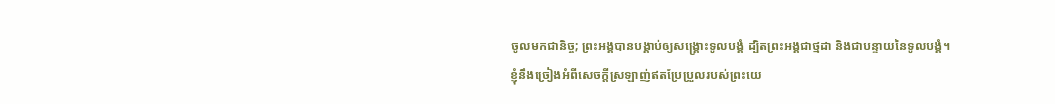ចូលមកជានិច្ច; ព្រះអង្គបានបង្គាប់ឲ្យសង្គ្រោះទូលបង្គំ ដ្បិតព្រះអង្គជាថ្មដា និងជាបន្ទាយនៃទូលបង្គំ។
ខ្ញុំនឹងច្រៀងអំពីសេចក្ដីស្រឡាញ់ឥតប្រែប្រួលរបស់ព្រះយេ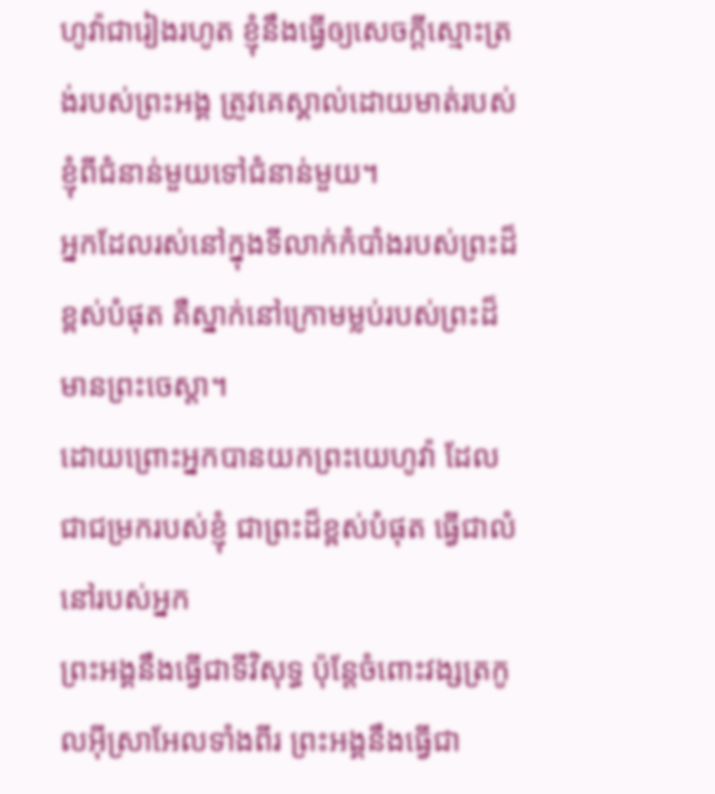ហូវ៉ាជារៀងរហូត ខ្ញុំនឹងធ្វើឲ្យសេចក្ដីស្មោះត្រង់របស់ព្រះអង្គ ត្រូវគេស្គាល់ដោយមាត់របស់ខ្ញុំពីជំនាន់មួយទៅជំនាន់មួយ។
អ្នកដែលរស់នៅក្នុងទីលាក់កំបាំងរបស់ព្រះដ៏ខ្ពស់បំផុត គឺស្នាក់នៅក្រោមម្លប់របស់ព្រះដ៏មានព្រះចេស្ដា។
ដោយព្រោះអ្នកបានយកព្រះយេហូវ៉ា ដែលជាជម្រករបស់ខ្ញុំ ជាព្រះដ៏ខ្ពស់បំផុត ធ្វើជាលំនៅរបស់អ្នក
ព្រះអង្គនឹងធ្វើជាទីវិសុទ្ធ ប៉ុន្តែចំពោះវង្សត្រកូលអ៊ីស្រាអែលទាំងពីរ ព្រះអង្គនឹងធ្វើជា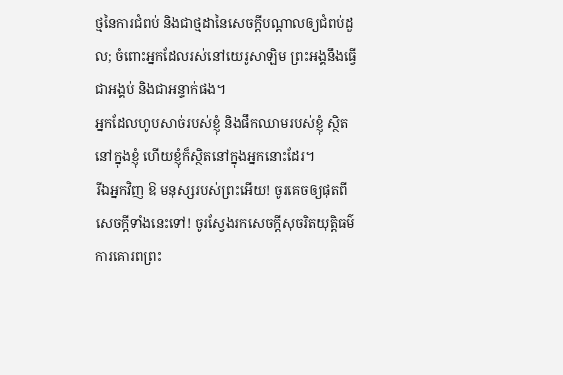ថ្មនៃការជំពប់ និងជាថ្មដានៃសេចក្ដីបណ្ដាលឲ្យជំពប់ដួល; ចំពោះអ្នកដែលរស់នៅយេរូសាឡិម ព្រះអង្គនឹងធ្វើជាអង្គប់ និងជាអន្ទាក់ផង។
អ្នកដែលហូបសាច់របស់ខ្ញុំ និងផឹកឈាមរបស់ខ្ញុំ ស្ថិតនៅក្នុងខ្ញុំ ហើយខ្ញុំក៏ស្ថិតនៅក្នុងអ្នកនោះដែរ។
រីឯអ្នកវិញ ឱ មនុស្សរបស់ព្រះអើយ! ចូរគេចឲ្យផុតពីសេចក្ដីទាំងនេះទៅ! ចូរស្វែងរកសេចក្ដីសុចរិតយុត្តិធម៌ ការគោរពព្រះ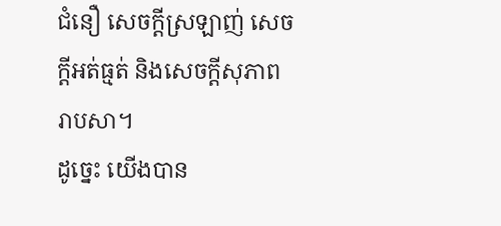ជំនឿ សេចក្ដីស្រឡាញ់ សេចក្ដីអត់ធ្មត់ និងសេចក្ដីសុភាពរាបសា។
ដូច្នេះ យើងបាន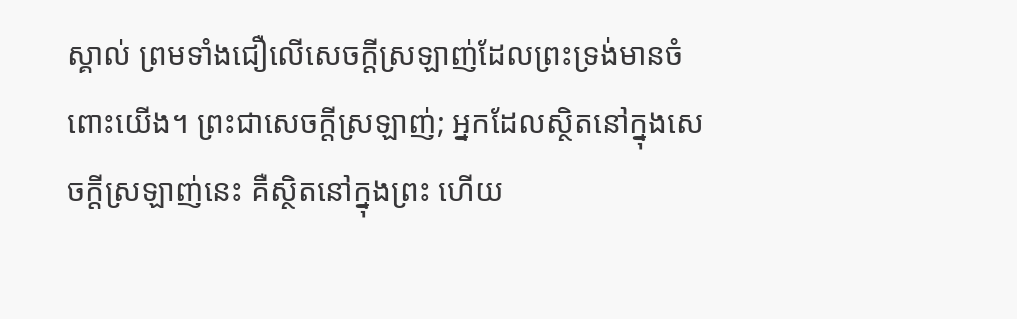ស្គាល់ ព្រមទាំងជឿលើសេចក្ដីស្រឡាញ់ដែលព្រះទ្រង់មានចំពោះយើង។ ព្រះជាសេចក្ដីស្រឡាញ់; អ្នកដែលស្ថិតនៅក្នុងសេចក្ដីស្រឡាញ់នេះ គឺស្ថិតនៅក្នុងព្រះ ហើយ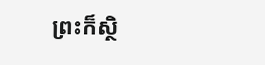ព្រះក៏ស្ថិ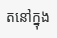តនៅក្នុង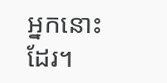អ្នកនោះដែរ។